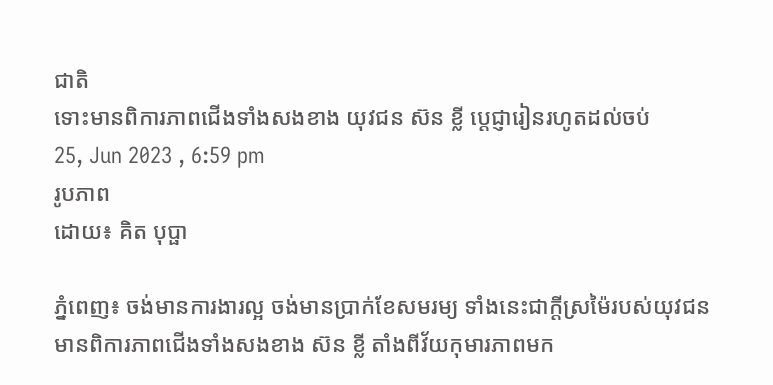ជាតិ
ទោះមានពិការភាពជើងទាំងសងខាង យុវជន ស៊ន ខ្លី ប្ដេជ្ញារៀនរហូតដល់ចប់
25, Jun 2023 , 6:59 pm
រូបភាព
ដោយ៖ គិត បុប្ផា

ភ្នំពេញ៖ ចង់មានការងារល្អ ចង់មានប្រាក់ខែសមរម្យ ទាំងនេះជាក្ដីស្រម៉ៃរបស់យុវជនមានពិការភាពជើងទាំងសងខាង ស៊ន ខ្លី តាំងពីវ័យកុមារភាពមក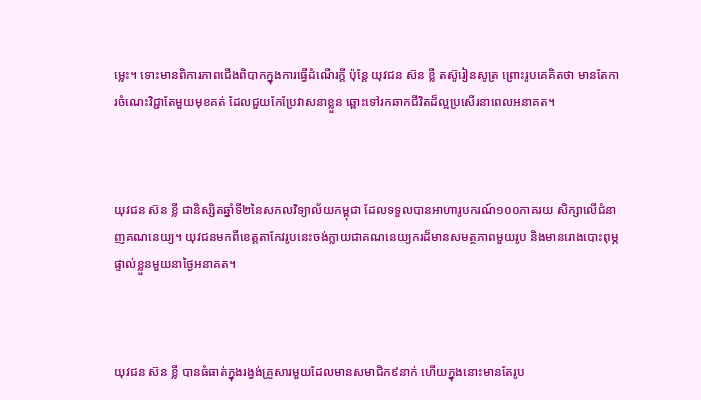ម្លេះ។ ទោះមានពិការភាពជើងពិបាកក្នុងការធ្វើដំណើរក្ដី ប៉ុន្តែ យុវជន ស៊ន ខ្លី តស៊ូរៀនសូត្រ ព្រោះរូបគេគិតថា មានតែការចំណេះវិជ្ជាតែមួយមុខគត់ ដែលជួយកែប្រែវាសនាខ្លួន ឆ្ពោះទៅរកឆាកជីវិតដ៏ល្អប្រសើរនាពេលអនាគត។



យុវជន ស៊ន ខ្លី ជានិស្សិតឆ្នាំទី២នៃសកលវិទ្យាល័យកម្ពុជា ដែលទទួលបានអាហារូបករណ៍១០០ភាគរយ សិក្សាលើជំនាញគណនេយ្យ។ យុវជនមកពីខេត្តតាកែវរូបនេះចង់ក្លាយជាគណនេយ្យករដ៏មានសមត្ថភាពមួយរូប និងមានរោងបោះពុម្ភផ្ទាល់ខ្លួនមួយនាថ្ងៃអនាគត។



យុវជន ស៊ន ខ្លី បានធំធាត់ក្នុងរង្វង់គ្រួសារមួយដែលមានសមាជិក៩នាក់ ហើយក្នុងនោះមានតែរូប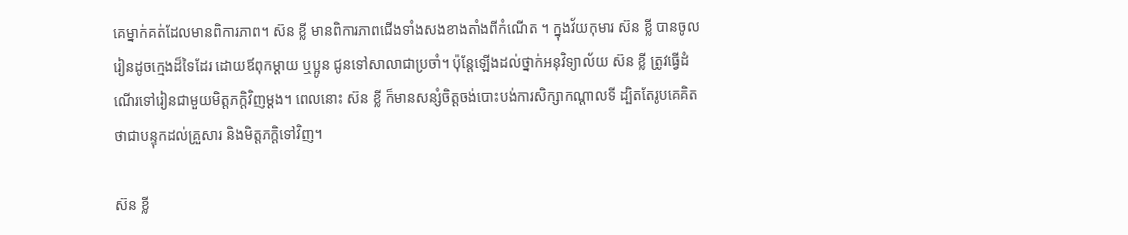គេម្នាក់គត់ដែលមានពិការភាព។ ស៊ន ខ្លី មានពិការភាពជើងទាំងសងខាងតាំងពីកំណើត ។ ក្នុងវ័យកុមារ ស៊ន ខ្លី បានចូលរៀនដូចក្មេងដ៏ទៃដែរ ដោយឪពុកម្ដាយ ឬប្អូន ជូនទៅសាលាជាប្រចាំ។ ប៉ុន្តែឡើងដល់ថ្នាក់អនុវិទ្យាល័យ ស៊ន ខ្លី ត្រូវធ្វើដំណើរទៅរៀនជាមួយមិត្តភក្តិវិញម្ដង។ ពេលនោះ ស៊ន ខ្លី ក៏មានសន្សំចិត្តចង់បោះបង់ការសិក្សាកណ្ដាលទី ដ្បិតតែរូបគេគិតថាជាបន្ទុកដល់គ្រួសារ និងមិត្តភក្តិទៅវិញ។

ស៊ន ខ្លី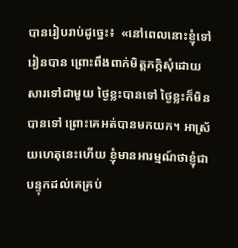បានរៀបរាប់ដូច្នេះ៖  «នៅពេលនោះខ្ញុំទៅរៀនបាន ព្រោះពឹងពាក់មិត្តភក្កិសុំដោយសារទៅជាមួយ ថ្ងៃខ្លះបានទៅ ថ្ងៃខ្លះក៏មិនបានទៅ ព្រោះគេអត់បានមកយក។ អាស្រ័យហេតុនេះហើយ ខ្ញុំមានអារម្មណ៍ថាខ្ញុំជាបន្ទុកដល់គេគ្រប់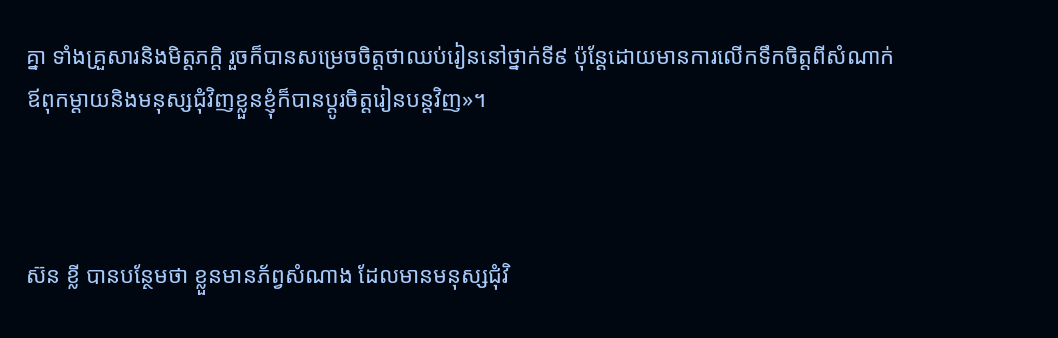គ្នា ទាំងគ្រួសារនិងមិត្តភក្តិ រួចក៏បានសម្រេចចិត្តថាឈប់រៀននៅថ្នាក់ទី៩ ប៉ុន្ដែដោយមានការលើកទឹកចិត្តពីសំណាក់ឪពុកម្ដាយនិងមនុស្សជុំវិញខ្លួនខ្ញុំក៏បានប្ដូរចិត្តរៀនបន្ដវិញ»។



ស៊ន ខ្លី បានបន្ថែមថា ខ្លួនមានភ័ព្វសំណាង ដែលមានមនុស្សជុំវិ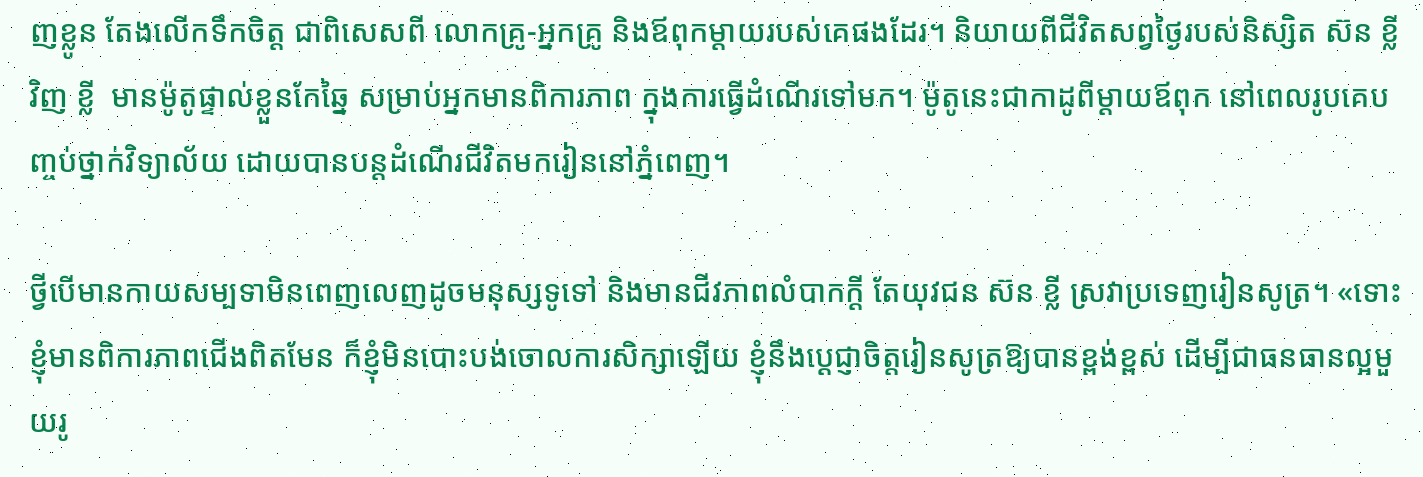ញខ្លូន តែងលើកទឹកចិត្ត ជាពិសេសពី លោកគ្រូ-អ្នកគ្រូ និងឪពុកម្តាយរបស់គេផងដែរ។ និយាយពីជីវិតសព្វថ្ងៃរបស់និស្សិត ស៊ន ខ្លីវិញ ខ្លី  មានម៉ូតូផ្ទាល់ខ្លួនកែឆ្នៃ សម្រាប់អ្នកមានពិការភាព ក្នុងការធ្វើដំណើរទៅមក។ ម៉ូតូនេះជាកាដូពីម្ដាយឪពុក នៅពេលរូបគេបញ្ចប់ថ្នាក់វិទ្យាល័យ ដោយបានបន្តដំណើរជីវិតមករៀននៅភ្នំពេញ។

ថ្វីបើមានកាយសម្បទាមិនពេញលេញដូចមនុស្សទូទៅ និងមានជីវភាពលំបាកក្ដី តែយុវជន ស៊ន ខ្លី ស្រវាប្រទេញរៀនសូត្រ។ «ទោះខ្ញុំមានពិការភាពជើងពិតមែន ក៏ខ្ញុំមិនបោះបង់ចោលការសិក្សាឡើយ ខ្ញុំនឹងប្ដេជ្ញាចិត្តរៀនសូត្រឱ្យបានខ្ពង់ខ្ពស់ ដើម្បីជាធនធានល្អមួយរូ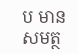ប មានសមត្ថ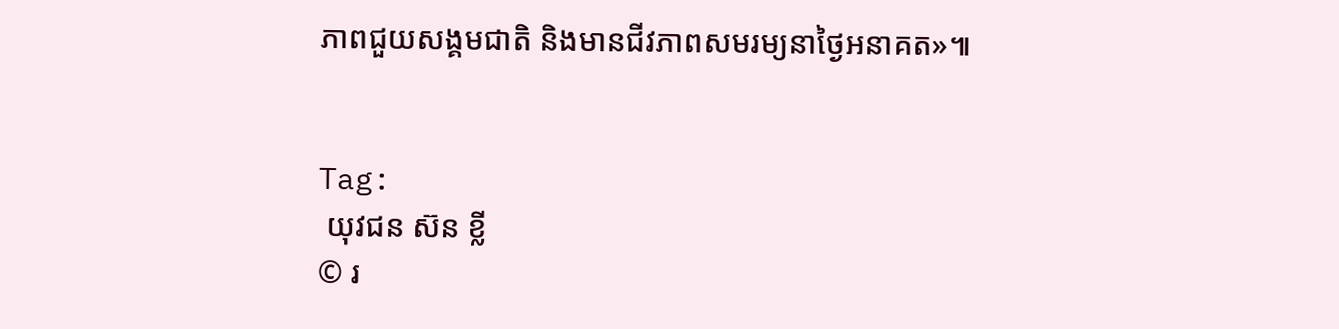ភាពជួយសង្គមជាតិ និងមានជីវភាពសមរម្យនាថ្ងៃអនាគត»៕


Tag:
 យុវជន ស៊ន ខ្លី
© រ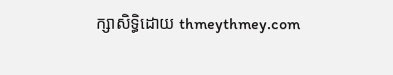ក្សាសិទ្ធិដោយ thmeythmey.com